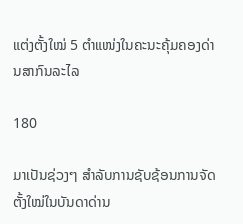ແຕ່ງຕັ້ງໃໝ່ 5 ຕຳແໜ່ງໃນຄະນະຄຸ້ມຄອງດ່ານສາກົນລະໄລ

180

ມາເປັນຊ່ວງໆ ສຳລັບການຊັບຊ້ອນການຈັດຕັ້ງໃໝ່ໃນບັນດາດ່ານ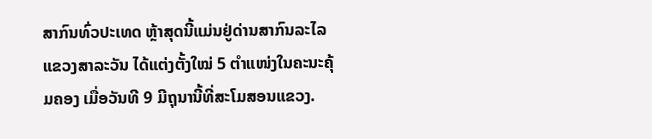ສາກົນທົ່ວປະເທດ ຫຼ້າສຸດນີ້ແມ່ນຢູ່ດ່ານສາກົນລະໄລ ແຂວງສາລະວັນ ໄດ້ແຕ່ງຕັ້ງໃໝ່ 5 ຕຳແໜ່ງໃນຄະນະຄຸ້ມຄອງ ເມື່ອວັນທີ 9 ມີຖຸນານີ້ທີ່ສະໂມສອນແຂວງ.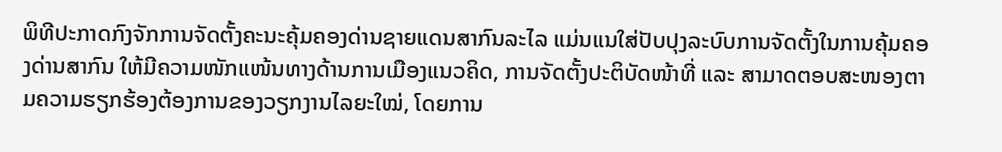ພິທີປະກາດກົງຈັກການຈັດຕັ້ງຄະນະຄຸ້ມຄອງດ່ານຊາຍແດນສາກົນລະໄລ ແມ່ນແນໃສ່ປັບປຸງລະບົບການຈັດຕັ້ງໃນການຄຸ້ມຄອງດ່ານສາກົນ ໃຫ້ມີຄວາມໜັກແໜ້ນທາງດ້ານການເມືອງແນວຄິດ, ການຈັດຕັ້ງປະຕິບັດໜ້າທີ່ ແລະ ສາມາດຕອບສະໜອງຕາມຄວາມຮຽກຮ້ອງຕ້ອງການຂອງວຽກງານໄລຍະໃໝ່, ໂດຍການ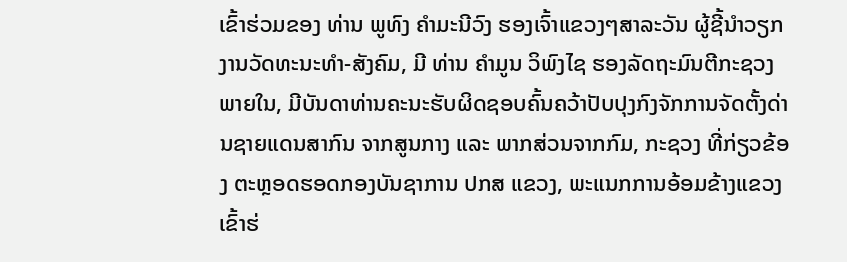ເຂົ້າຮ່ວມຂອງ ທ່ານ ພູທົງ ຄຳມະນີວົງ ຮອງເຈົ້າແຂວງໆສາລະວັນ ຜູ້ຊີ້ນຳວຽກງານວັດທະນະທຳ-ສັງຄົມ, ມີ ທ່ານ ຄຳມູນ ວິພົງໄຊ ຮອງລັດຖະມົນຕີກະຊວງພາຍໃນ, ມີບັນດາທ່ານຄະນະຮັບຜິດຊອບຄົ້ນຄວ້າປັບປຸງກົງຈັກການຈັດຕັ້ງດ່ານຊາຍແດນສາກົນ ຈາກສູນກາງ ແລະ ພາກສ່ວນຈາກກົມ, ກະຊວງ ທີ່ກ່ຽວຂ້ອງ ຕະຫຼອດຮອດກອງບັນຊາການ ປກສ ແຂວງ, ພະແນກການອ້ອມຂ້າງແຂວງ ເຂົ້າຮ່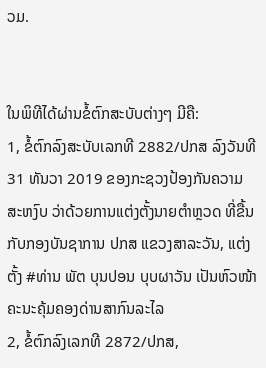ວມ.


ໃນພິທີໄດ້ຜ່ານຂໍ້ຕົກສະບັບຕ່າງໆ ມີຄື:
1, ຂໍ້ຕົກລົງສະບັບເລກທີ 2882/ປກສ ລົງວັນທີ 31 ທັນວາ 2019 ຂອງກະຊວງປ້ອງກັນຄວາມສະຫງົບ ວ່າດ້ວຍການແຕ່ງຕັ້ງນາຍຕໍາຫຼວດ ທີ່ຂື້ນກັບກອງບັນຊາການ ປກສ ແຂວງສາລະວັນ, ແຕ່ງຕັ້ງ #ທ່ານ ພັຕ ບຸນປອນ ບຸບຜາວັນ ເປັນຫົວໜ້າຄະນະຄຸ້ມຄອງດ່ານສາກົນລະໄລ
2, ຂໍ້ຕົກລົງເລກທີ 2872/ປກສ,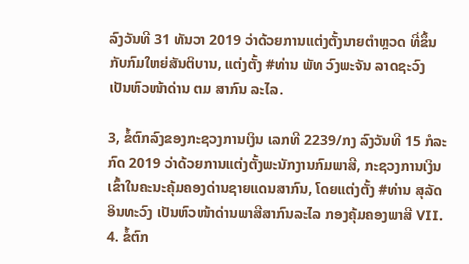ລົງວັນທີ 31 ທັນວາ 2019 ວ່າດ້ວຍການແຕ່ງຕັ້ງນາຍຕຳຫຼວດ ທີ່ຂຶ້ນກັບກົມໃຫຍ່ສັນຕິບານ, ແຕ່ງຕັ້ງ #ທ່ານ ພັທ ວົງພະຈັນ ລາດຊະວົງ ເປັນຫົວໜ້າດ່ານ ຕມ ສາກົນ ລະໄລ.

3, ຂໍ້ຕົກລົງຂອງກະຊວງການເງິນ ເລກທີ 2239/ກງ ລົງວັນທີ 15 ກໍລະກົດ 2019 ວ່າດ້ວຍການແຕ່ງຕັ້ງພະນັກງານກົມພາສີ, ກະຊວງການເງິນ ເຂົ້າໃນຄະນະຄຸ້ມຄອງດ່ານຊາຍແດນສາກົນ, ໂດຍແຕ່ງຕັ້ງ #ທ່ານ ສຸລັດ ອິນທະວົງ ເປັນຫົວໜ້າດ່ານພາສີສາກົນລະໄລ ກອງຄຸ້ມຄອງພາສີ VII.
4. ຂໍ້ຕົກ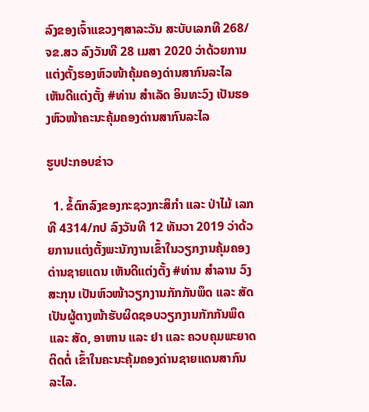ລົງຂອງເຈົ້າແຂວງໆສາລະວັນ ສະບັບເລກທີ 268/ຈຂ.ສວ ລົງວັນທີ 28 ເມສາ 2020 ວ່າດ້ວຍການແຕ່ງຕັ້ງຮອງຫົວໜ້າຄຸ້ມຄອງດ່ານສາກົນລະໄລ ເຫັນດີແຕ່ງຕັ້ງ #ທ່ານ ສຳເລັດ ອິນທະວົງ ເປັນຮອງຫົວໜ້າຄະນະຄຸ້ມຄອງດ່ານສາກົນລະໄລ

ຮູບປະກອບຂ່າວ

  1. ຂໍ້ຕົກລົງຂອງກະຊວງກະສິກຳ ແລະ ປ່າໄມ້ ເລກທີ 4314/ກປ ລົງວັນທີ 12 ທັນວາ 2019 ວ່າດ້ວຍການແຕ່ງຕັ້ງພະນັກງານເຂົ້າໃນວຽກງານຄຸ້ມຄອງດ່ານຊາຍແດນ ເຫັນດີແຕ່ງຕັ້ງ #ທ່ານ ສຳລານ ວົງສະກຸນ ເປັນຫົວໜ້າວຽກງານກັກກັນພຶດ ແລະ ສັດ ເປັນຜູ້ຕາງໜ້າຮັບຜິດຊອບວຽກງານກັກກັນພຶດ ແລະ ສັດ, ອາຫານ ແລະ ຢາ ແລະ ຄວບຄຸມພະຍາດຕິດຕໍ່ ເຂົ້າໃນຄະນະຄຸ້ມຄອງດ່ານຊາຍແດນສາກົນລະໄລ.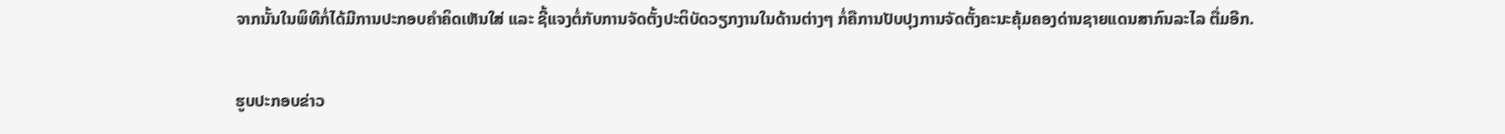ຈາກນັ້ນໃນພິທີກໍ່ໄດ້ມີການປະກອບຄຳຄິດເຫັນໃສ່ ແລະ ຊີ້ແຈງຕໍ່ກັບການຈັດຕັ້ງປະຕິບັດວຽກງານໃນດ້ານຕ່າງໆ ກໍ່ຄືການປັບປຸງການຈັດຕັ້ງຄະນະຄຸ້ມຄອງດ່ານຊາຍແດນສາກົນລະໄລ ຕື່ມອີກ.

ຮູບປະກອບຂ່າວ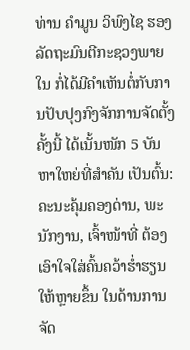ທ່ານ ຄຳມູນ ວິພົງໄຊ ຮອງລັດຖະມົນຕີກະຊວງພາຍໃນ ກໍ່ໄດ້ມີຄຳເຫັນຕໍ່ກັບການປັບປຸງກົງຈັກການຈັດຕັ້ງຄັ້ງນີ້ ໄດ້ເນັ້ນໜັກ 5 ບັນຫາໃຫຍ່ທີ່ສຳຄັນ ເປັນຕົ້ນ: ຄະນະຄຸ້ມຄອງດ່ານ, ພະນັກງານ, ເຈົ້າໜ້າທີ່ ຕ້ອງເອົາໃຈໃສ່ຄົ້ນຄວ້າຮ່ຳຮຽນໃຫ້ຫຼາຍຂຶ້ນ ໃນດ້ານການຈັດ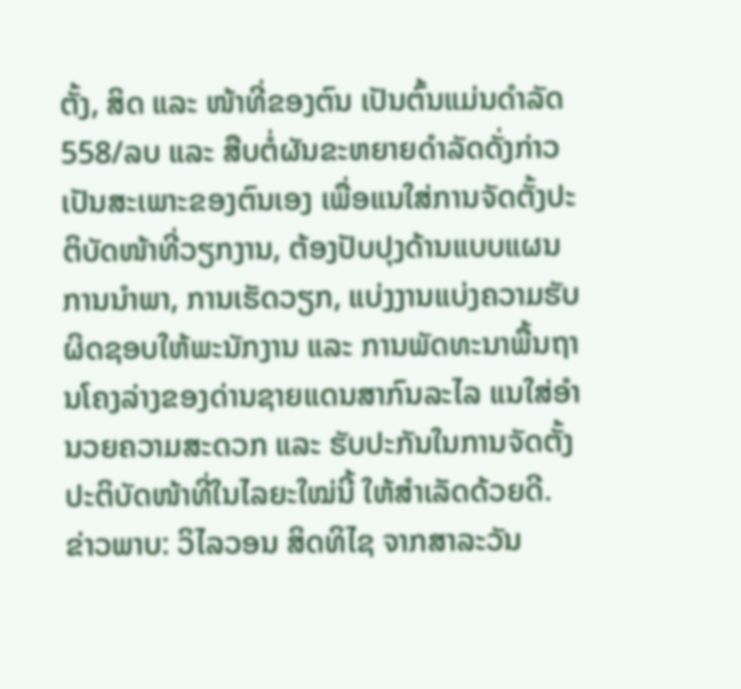ຕັ້ງ, ສິດ ແລະ ໜ້າທີ່ຂອງຕົນ ເປັນຕົ້ນແມ່ນດຳລັດ 558/ລບ ແລະ ສືບຕໍ່ຜັນຂະຫຍາຍດຳລັດດັ່ງກ່າວ ເປັນສະເພາະຂອງຕົນເອງ ເພື່ອແນໃສ່ການຈັດຕັ້ງປະຕິບັດໜ້າທີ່ວຽກງານ, ຕ້ອງປັບປຸງດ້ານແບບແຜນການນຳພາ, ການເຮັດວຽກ, ແບ່ງງານແບ່ງຄວາມຮັບຜິດຊອບໃຫ້ພະນັກງານ ແລະ ການພັດທະນາພື້ນຖານໂຄງລ່າງຂອງດ່ານຊາຍແດນສາກົນລະໄລ ແນໃສ່ອຳນວຍຄວາມສະດວກ ແລະ ຮັບປະກັນໃນການຈັດຕັ້ງປະຕິບັດໜ້າທີ່ໃນໄລຍະໃໝ່ນີ້ ໃຫ້ສຳເລັດດ້ວຍດີ.
ຂ່າວພາບ: ວິໄລວອນ ສິດທິໄຊ ຈາກສາລະວັນ